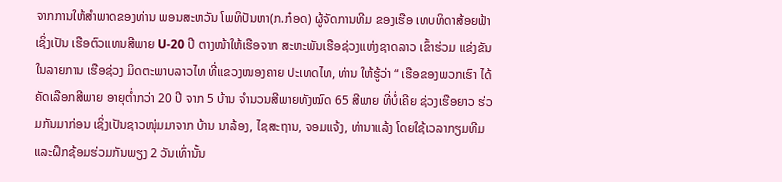ຈາກການໃຫ້ສຳພາດຂອງທ່ານ ພອນສະຫວັນ ໂພທິປັນຫາ(ກ.ກ໋ອດ) ຜູ້ຈັດການທີມ ຂອງເຮືອ ເທບທິດາສ້ອຍຟ້າ ເຊິ່ງເປັນ ເຮືອຕົວແທນສີພາຍ U-20 ປີ ຕາງໜ້າໃຫ້ເຮືອຈາກ ສະຫະພັນເຮືອຊ່ວງແຫ່ງຊາດລາວ ເຂົ້າຮ່ວມ ແຂ່ງຂັນໃນລາຍການ ເຮືອຊ່ວງ ມິດຕະພາບລາວໄທ ທີ່ແຂວງໜອງຄາຍ ປະເທດໄທ, ທ່ານ ໃຫ້ຮູ້ວ່າ “ ເຮືອຂອງພວກເຮົາ ໄດ້ຄັດເລືອກສີພາຍ ອາຍຸຕໍ່າກວ່າ 20 ປີ ຈາກ 5 ບ້ານ ຈຳນວນສີພາຍທັງໝົດ 65 ສີພາຍ ທີ່ບໍ່ເຄີຍ ຊ່ວງເຮືອຍາວ ຮ່ວມກັນມາກ່ອນ ເຊິ່ງເປັນຊາວໜຸ່ມມາຈາກ ບ້ານ ນາລ້ອງ, ໄຊສະຖານ, ຈອມແຈ້ງ, ທ່ານາແລ້ງ ໂດຍໃຊ້ເວລາກຽມທີມ ແລະຝຶກຊ້ອມຮ່ວມກັນພຽງ 2 ວັນເທົ່ານັ້ນ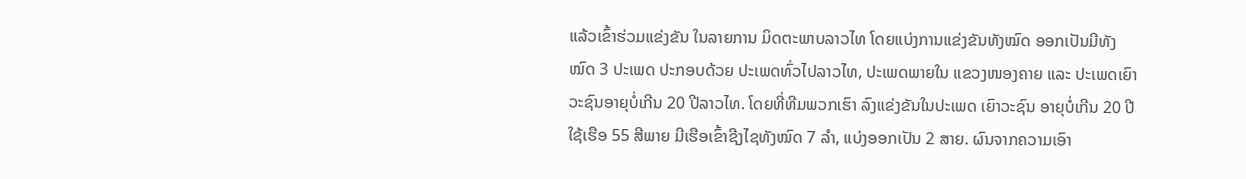ແລ້ວເຂົ້າຮ່ວມແຂ່ງຂັນ ໃນລາຍການ ມິດຕະພາບລາວໄທ ໂດຍແບ່ງການແຂ່ງຂັນທັງໝົດ ອອກເປັນມີທັງໝົດ 3 ປະເພດ ປະກອບດ້ວຍ ປະເພດທົ່ວໄປລາວໄທ, ປະເພດພາຍໃນ ແຂວງໜອງຄາຍ ແລະ ປະເພດເຍົາວະຊົນອາຍຸບໍ່ເກີນ 20 ປີລາວໄທ. ໂດຍທີ່ທີມພວກເຮົາ ລົງແຂ່ງຂັນໃນປະເພດ ເຍົາວະຊົນ ອາຍຸບໍ່ເກີນ 20 ປີ ໃຊ້ເຮືອ 55 ສີພາຍ ມີເຮືອເຂົ້າຊີງໄຊທັງໝົດ 7 ລຳ, ແບ່ງອອກເປັນ 2 ສາຍ. ຜົນຈາກຄວາມເອົາ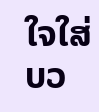ໃຈໃສ່ ບວ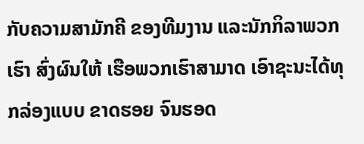ກັບຄວາມສາມັກຄີ ຂອງທີມງານ ແລະນັກກິລາພວກເຮົາ ສົ່ງຜົນໃຫ້ ເຮືອພວກເຮົາສາມາດ ເອົາຊະນະໄດ້ທຸກລ່ອງແບບ ຂາດຮອຍ ຈົນຮອດ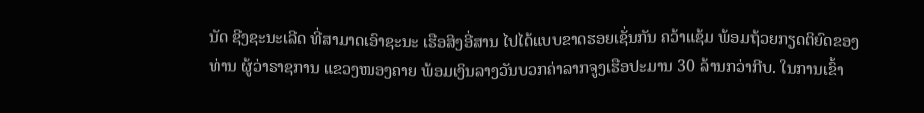ນັດ ຊີງຊະນະເລີດ ທີ່ສາມາດເອົາຊະນະ ເຮືອສິງອີ່ສານ ໄປໄດ້ແບບຂາດຮອຍເຊັ່ນກັນ ຄວ້າແຊ້ມ ພ້ອມຖ້ວຍກຽດຕິຍົດຂອງ ທ່ານ ຜູ້ວ່າຣາຊການ ແຂວງໜອງຄາຍ ພ້ອມເງິນລາງວັນບວກຄ່າລາກຈູງເຮືອປະມານ 30 ລ້ານກວ່າກີບ. ໃນການເຂົ້າ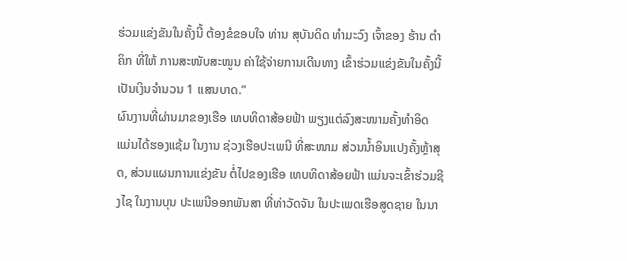ຮ່ວມແຂ່ງຂັນໃນຄັ້ງນີ້ ຕ້ອງຂໍຂອບໃຈ ທ່ານ ສຸບັນດິດ ທຳມະວົງ ເຈົ້າຂອງ ຮ້ານ ຕຳຄິກ ທີ່ໃຫ້ ການສະໜັບສະໜູນ ຄ່າໃຊ້ຈ່າຍການເດີນທາງ ເຂົ້າຮ່ວມແຂ່ງຂັນໃນຄັ້ງນີ້ ເປັນເງິນຈຳນວນ 1 ແສນບາດ.”
ຜົນງານທີ່ຜ່ານມາຂອງເຮືອ ເທບທິດາສ້ອຍຟ້າ ພຽງແຕ່ລົງສະໜາມຄັ້ງທຳອິດ ແມ່ນໄດ້ຮອງແຊ້ມ ໃນງານ ຊ່ວງເຮືອປະເພນີ ທີ່ສະໜາມ ສ່ວນນໍ້າອິນແປງຄັ້ງຫຼ້າສຸດ, ສ່ວນແຜນການແຂ່ງຂັນ ຕໍ່ໄປຂອງເຮືອ ເທບທິດາສ້ອຍຟ້າ ແມ່ນຈະເຂົ້າຮ່ວມຊີງໄຊ ໃນງານບຸນ ປະເພນີອອກພັນສາ ທີ່ທ່າວັດຈັນ ໃນປະເພດເຮືອສູດຊາຍ ໃນນາ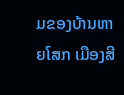ມຂອງບ້ານຫາຍໂສກ ເມືອງສີ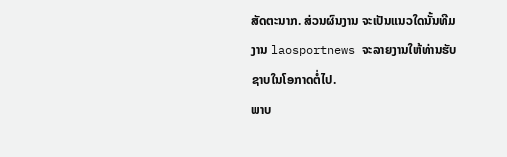ສັດຕະນາກ. ສ່ວນຜົນງານ ຈະເປັນແນວໃດນັ້ນທີມງານ laosportnews ຈະລາຍງານໃຫ້ທ່ານຮັບຊາບໃນໂອກາດຕໍ່ໄປ.
ພາບ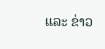ແລະ ຂ່າວ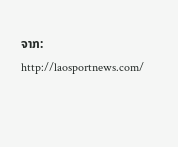ຈາກ: http://laosportnews.com/